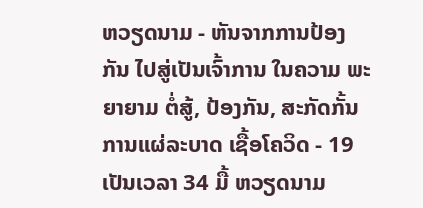ຫວຽດນາມ - ຫັນຈາກການປ້ອງກັນ ໄປສູ່ເປັນເຈົ້າການ ໃນຄວາມ ພະຍາຍາມ ຕໍ່ສູ້, ປ້ອງກັນ, ສະກັດກັ້ນ ການແຜ່ລະບາດ ເຊື້ອໂຄວິດ - 19
ເປັນເວລາ 34 ມື້ ຫວຽດນາມ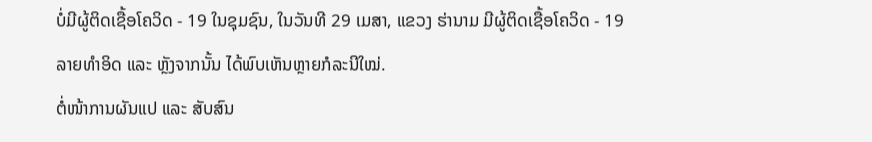ບໍ່ມີຜູ້ຕິດເຊື້ອໂຄວິດ - 19 ໃນຊຸມຊົນ, ໃນວັນທີ 29 ເມສາ, ແຂວງ ຮ່ານາມ ມີຜູ້ຕິດເຊື້ອໂຄວິດ - 19 ລາຍທຳອິດ ແລະ ຫຼັງຈາກນັ້ນ ໄດ້ພົບເຫັນຫຼາຍກໍລະນີໃໝ່.
ຕໍ່ໜ້າການຜັນແປ ແລະ ສັບສົນ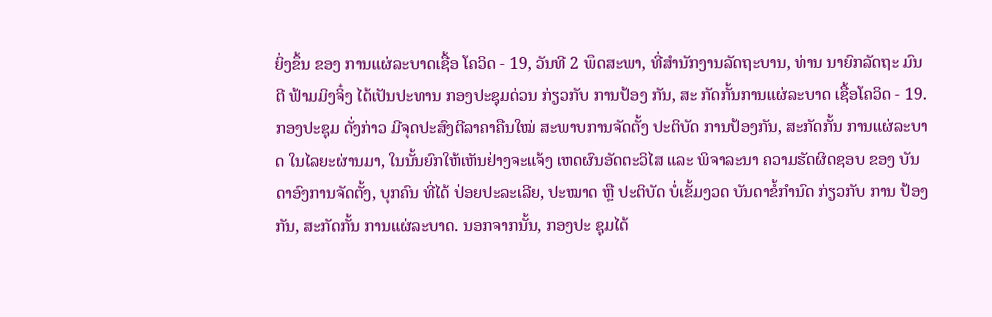ຍິ່ງຂຶ້ນ ຂອງ ການແຜ່ລະບາດເຊື້ອ ໂຄວິດ - 19, ວັນທີ 2 ພຶດສະພາ, ທີ່ສຳນັກງານລັດຖະບານ, ທ່ານ ນາຍົກລັດຖະ ມົນຕີ ຟ້າມມິງຈິ໋ງ ໄດ້ເປັນປະທານ ກອງປະຊຸມດ່ວນ ກ່ຽວກັບ ການປ້ອງ ກັນ, ສະ ກັດກັ້ນການແຜ່ລະບາດ ເຊື້ອໂຄວິດ - 19.
ກອງປະຊຸມ ດັ່ງກ່າວ ມີຈຸດປະສົງຕີລາຄາຄືນໃໝ່ ສະພາບການຈັດຕັ້ງ ປະຕິບັດ ການປ້ອງກັນ, ສະກັດກັ້ນ ການແຜ່ລະບາດ ໃນໄລຍະຜ່ານມາ, ໃນນັ້ນຍົກໃຫ້ເຫັນຢ່າງຈະແຈ້ງ ເຫດຜົນອັດຕະວິໄສ ແລະ ພິຈາລະນາ ຄວາມຮັດຜິດຊອບ ຂອງ ບັນດາອົງການຈັດຕັ້ງ, ບຸກຄົນ ທີ່ໄດ້ ປ່ອຍປະລະເລີຍ, ປະໝາດ ຫຼື ປະຕິບັດ ບໍ່ເຂັ້ມງວດ ບັນດາຂໍ້ກຳນົດ ກ່ຽວກັບ ການ ປ້ອງກັນ, ສະກັດກັ້ນ ການແຜ່ລະບາດ. ນອກຈາກນັ້ນ, ກອງປະ ຊຸມໄດ້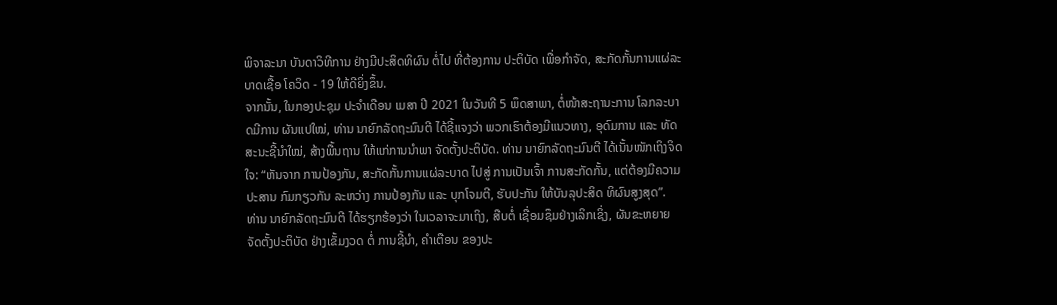ພິຈາລະນາ ບັນດາວິທີການ ຢ່າງມີປະສິດທິຜົນ ຕໍ່ໄປ ທີ່ຕ້ອງການ ປະຕິບັດ ເພື່ອກຳຈັດ, ສະກັດກັ້ນການແຜ່ລະບາດເຊື້ອ ໂຄວິດ - 19 ໃຫ້ດີຍິ່ງຂຶ້ນ.
ຈາກນັ້ນ, ໃນກອງປະຊຸມ ປະຈໍາເດືອນ ເມສາ ປີ 2021 ໃນວັນທີ 5 ພຶດສາພາ, ຕໍ່ໜ້າສະຖານະການ ໂລກລະບາດມີການ ຜັນແປໃໝ່, ທ່ານ ນາຍົກລັດຖະມົນຕີ ໄດ້ຊີ້ແຈງວ່າ ພວກເຮົາຕ້ອງມີແນວທາງ, ອຸດົມການ ແລະ ທັດສະນະຊີ້ນຳໃໝ່, ສ້າງພື້ນຖານ ໃຫ້ແກ່ການນໍາພາ ຈັດຕັ້ງປະຕິບັດ. ທ່ານ ນາຍົກລັດຖະມົນຕີ ໄດ້ເນັ້ນໜັກເຖິງຈິດໃຈ: “ຫັນຈາກ ການປ້ອງກັນ, ສະກັດກັ້ນການແຜ່ລະບາດ ໄປສູ່ ການເປັນເຈົ້າ ການສະກັດກັ້ນ, ແຕ່ຕ້ອງມີຄວາມປະສານ ກົມກຽວກັນ ລະຫວ່າງ ການປ້ອງກັນ ແລະ ບຸກໂຈມຕີ, ຮັບປະກັນ ໃຫ້ບັນລຸປະສິດ ທິຜົນສູງສຸດ”.
ທ່ານ ນາຍົກລັດຖະມົນຕີ ໄດ້ຮຽກຮ້ອງວ່າ ໃນເວລາຈະມາເຖິງ, ສືບຕໍ່ ເຊື່ອມຊຶມຢ່າງເລິກເຊິ່ງ, ຜັນຂະຫຍາຍ ຈັດຕັ້ງປະຕິບັດ ຢ່າງເຂັ້ມງວດ ຕໍ່ ການຊີ້ນຳ, ຄໍາເຕືອນ ຂອງປະ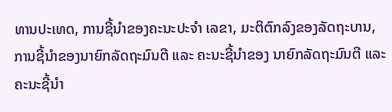ທານປະເທດ, ການຊີ້ນຳຂອງຄະນະປະຈຳ ເລຂາ, ມະຕິຕົກລົງຂອງລັດຖະບານ, ການຊີ້ນຳຂອງນາຍົກລັດຖະມົນຕີ ແລະ ຄະນະຊີ້ນຳຂອງ ນາຍົກລັດຖະມົນຕີ ແລະ ຄະນະຊີ້ນຳ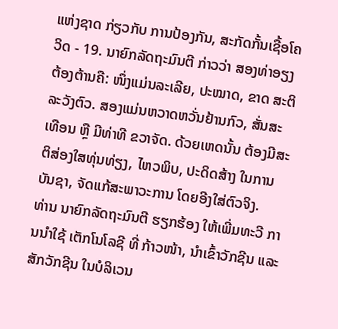ແຫ່ງຊາດ ກ່ຽວກັບ ການປ້ອງກັນ, ສະກັດກັ້ນເຊື້ອໂຄວິດ - 19. ນາຍົກລັດຖະມົນຕີ ກ່າວວ່າ ສອງທ່າອຽງຕ້ອງຕ້ານຄື: ໜຶ່ງແມ່ນລະເລີຍ, ປະໝາດ, ຂາດ ສະຕິລະວັງຕົວ. ສອງແມ່ນຫວາດຫວັ່ນຢ້ານກົວ, ສັ່ນສະເທືອນ ຫຼື ມີທ່າທີ ຂວາຈັດ. ດ້ວຍເຫດນັ້ນ ຕ້ອງມີສະຕິສ່ອງໃສທຸ່ນທ່ຽງ, ໄຫວພິບ, ປະດິດສ້າງ ໃນການບັນຊາ, ຈັດແກ້ສະພາວະການ ໂດຍອີງໃສ່ຕົວຈິງ.
ທ່ານ ນາຍົກລັດຖະມົນຕີ ຮຽກຮ້ອງ ໃຫ້ເພີ່ມທະວີ ການນຳໃຊ້ ເຕັກໂນໂລຊີ ທີ່ ກ້າວໜ້າ, ນຳເຂົ້າວັກຊີນ ແລະ ສັກວັກຊີນ ໃນບໍລິເວນ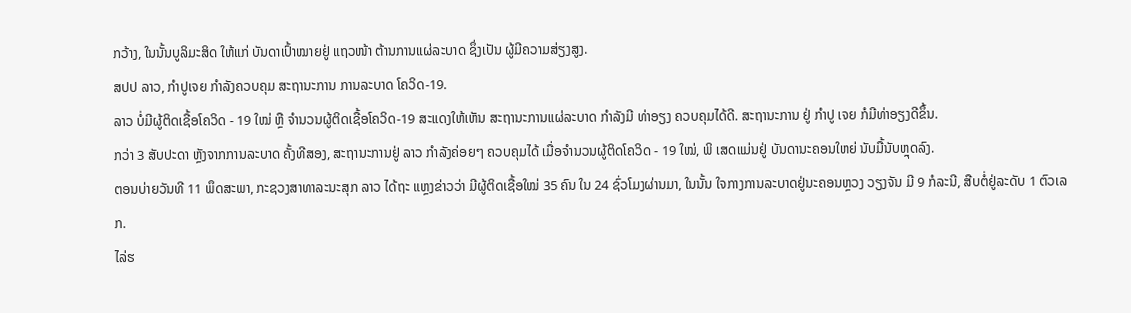ກວ້າງ, ໃນນັ້ນບູລິມະສິດ ໃຫ້ແກ່ ບັນດາເປົ້າໝາຍຢູ່ ແຖວໜ້າ ຕ້ານການແຜ່ລະບາດ ຊຶ່ງເປັນ ຜູ້ມີຄວາມສ່ຽງສູງ.
ສປປ ລາວ, ກຳປູເຈຍ ກໍາລັງຄວບຄຸມ ສະຖານະການ ການລະບາດ ໂຄວິດ-19.
ລາວ ບໍ່ມີຜູ້ຕິດເຊື້ອໂຄວິດ - 19 ໃໝ່ ຫຼື ຈໍານວນຜູ້ຕິດເຊື້ອໂຄວິດ-19 ສະແດງໃຫ້ເຫັນ ສະຖານະການແຜ່ລະບາດ ກຳລັງມີ ທ່າອຽງ ຄວບຄຸມໄດ້ດີ. ສະຖານະການ ຢູ່ ກຳປູ ເຈຍ ກໍມີທ່າອຽງດີຂຶ້ນ.
ກວ່າ 3 ສັບປະດາ ຫຼັງຈາກການລະບາດ ຄັ້ງທີສອງ, ສະຖານະການຢູ່ ລາວ ກຳລັງຄ່ອຍໆ ຄວບຄຸມໄດ້ ເມື່ອຈຳນວນຜູ້ຕິດໂຄວິດ - 19 ໃໝ່, ພິ ເສດແມ່ນຢູ່ ບັນດານະຄອນໃຫຍ່ ນັບມື້ນັບຫຼຸດລົງ.
ຕອນບ່າຍວັນທີ 11 ພຶດສະພາ, ກະຊວງສາທາລະນະສຸກ ລາວ ໄດ້ຖະ ແຫຼງຂ່າວວ່າ ມີຜູ້ຕິດເຊື້ອໃໝ່ 35 ຄົນ ໃນ 24 ຊົ່ວໂມງຜ່ານມາ, ໃນນັ້ນ ໃຈກາງການລະບາດຢູ່ນະຄອນຫຼວງ ວຽງຈັນ ມີ 9 ກໍລະນີ, ສືບຕໍ່ຢູ່ລະດັບ 1 ຕົວເລກ.
ໄລ່ຮ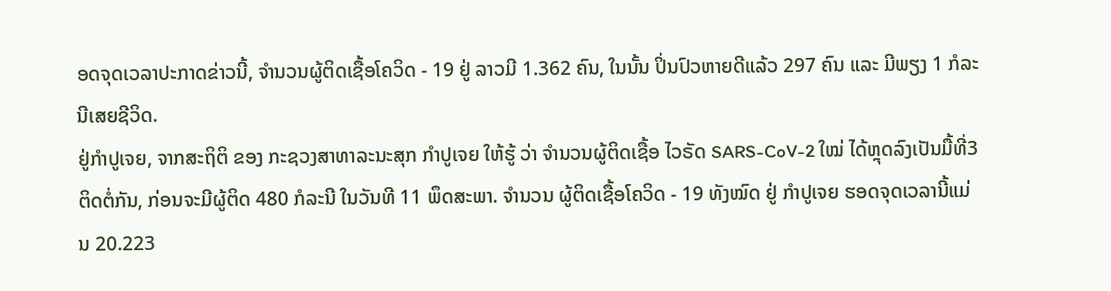ອດຈຸດເວລາປະກາດຂ່າວນີ້, ຈຳນວນຜູ້ຕິດເຊື້ອໂຄວິດ - 19 ຢູ່ ລາວມີ 1.362 ຄົນ, ໃນນັ້ນ ປິ່ນປົວຫາຍດີແລ້ວ 297 ຄົນ ແລະ ມີພຽງ 1 ກໍລະນີເສຍຊີວິດ.
ຢູ່ກຳປູເຈຍ, ຈາກສະຖິຕິ ຂອງ ກະຊວງສາທາລະນະສຸກ ກຳປູເຈຍ ໃຫ້ຮູ້ ວ່າ ຈຳນວນຜູ້ຕິດເຊື້ອ ໄວຣັດ SARS-CoV-2 ໃໝ່ ໄດ້ຫຼຸດລົງເປັນມື້ທີ່3 ຕິດຕໍ່ກັນ, ກ່ອນຈະມີຜູ້ຕິດ 480 ກໍລະນີ ໃນວັນທີ 11 ພຶດສະພາ. ຈຳນວນ ຜູ້ຕິດເຊື້ອໂຄວິດ - 19 ທັງໝົດ ຢູ່ ກຳປູເຈຍ ຮອດຈຸດເວລານີ້ແມ່ນ 20.223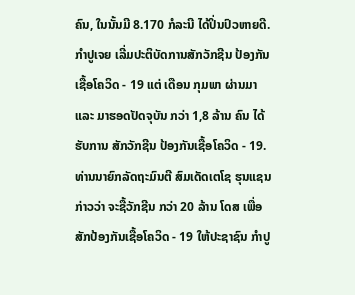ຄົນ, ໃນນັ້ນມີ 8.170 ກໍລະນີ ໄດ້ປິ່ນປົວຫາຍດີ.
ກຳປູເຈຍ ເລີ່ມປະຕິບັດການສັກວັກຊີນ ປ້ອງກັນເຊື້ອໂຄວິດ - 19 ແຕ່ ເດືອນ ກຸມພາ ຜ່ານມາ ແລະ ມາຮອດປັດຈຸບັນ ກວ່າ 1,8 ລ້ານ ຄົນ ໄດ້ ຮັບການ ສັກວັກຊີນ ປ້ອງກັນເຊື້ອໂຄວິດ - 19. ທ່ານນາຍົກລັດຖະມົນຕີ ສົມເດັດເຕໂຊ ຮຸນແຊນ ກ່າວວ່າ ຈະຊື້ວັກຊີນ ກວ່າ 20 ລ້ານ ໂດສ ເພື່ອ ສັກປ້ອງກັນເຊື້ອໂຄວິດ - 19 ໃຫ້ປະຊາຊົນ ກໍາປູ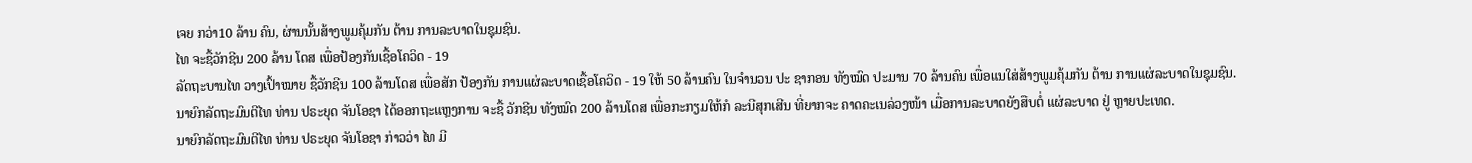ເຈຍ ກວ່າ10 ລ້ານ ຄົນ, ຜ່ານນັ້ນສ້າງພູມຄຸ້ມກັນ ຕ້ານ ການລະບາດໃນຊຸມຊົນ.
ໄທ ຈະຊື້ວັກຊີນ 200 ລ້ານ ໂດສ ເພື່ອປ້ອງກັນເຊື້ອໂຄວິດ - 19
ລັດຖະບານໄທ ວາງເປົ້າໝາຍ ຊື້ວັກຊີນ 100 ລ້ານໂດສ ເພື່ອສັກ ປ້ອງກັນ ການແຜ່ລະບາດເຊື້ອໂຄວິດ - 19 ໃຫ້ 50 ລ້ານຄົນ ໃນຈຳນວນ ປະ ຊາກອນ ທັງໝົດ ປະມານ 70 ລ້ານຄົນ ເພື່ອແນໃສ່ສ້າງພູມຄຸ້ມກັນ ຕ້ານ ການແຜ່ລະບາດໃນຊຸມຊົນ.
ນາຍົກລັດຖະມົນຕີໄທ ທ່ານ ປຣະຍຸດ ຈັນໂອຊາ ໄດ້ອອກຖະແຫຼງການ ຈະຊື້ ວັກຊີນ ທັງໝົດ 200 ລ້ານໂດສ ເພື່ອກະກຽມໃຫ້ກໍ ລະນີສຸກເສີນ ທີ່ຍາກຈະ ຄາດຄະເນລ່ວງໜ້າ ເມື່ອການລະບາດຍັງສືບຕໍ່ ແຜ່ລະບາດ ຢູ່ ຫຼາຍປະເທດ.
ນາຍົກລັດຖະມົນຕີໄທ ທ່ານ ປຣະຍຸດ ຈັນໂອຊາ ກ່າວວ່າ ໄທ ມີ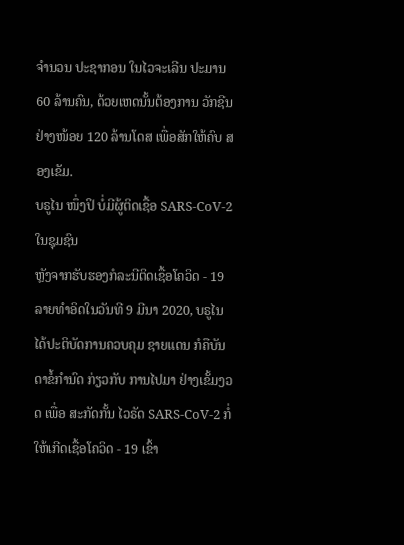ຈຳນວນ ປະຊາກອນ ໃນໄວຈະເລີນ ປະມານ 60 ລ້ານຄົນ, ດ້ວຍເຫດນັ້ນຕ້ອງການ ວັກຊີນ ຢ່າງໜ້ອຍ 120 ລ້ານໂດສ ເພື່ອສັກໃຫ້ຄົບ ສອງເຂັມ.
ບຣູໄນ ໜຶ່ງປິ ບໍ່ມີຜູ້ຕິດເຊື້ອ SARS-CoV-2 ໃນຊຸມຊົນ
ຫຼັງຈາກຮັບຮອງກໍລະນີຕິດເຊື້ອໂຄວິດ - 19 ລາຍທຳອິດໃນວັນທີ 9 ມີນາ 2020, ບຣູໄນ ໄດ້ປະຕິບັດການຄວບຄຸມ ຊາຍແດນ ກໍຄືບັນດາຂໍ້ກຳນົດ ກ່ຽວກັບ ການໄປມາ ຢ່າງເຂັ້ມງວດ ເພື່ອ ສະກັດກັ້ນ ໄວຣັດ SARS-CoV-2 ກໍ່ໃຫ້ເກີດເຊື້ອໂຄວິດ - 19 ເຂົ້າ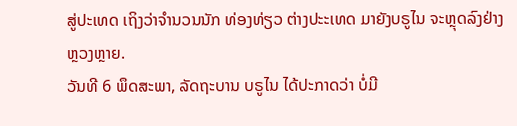ສູ່ປະເທດ ເຖິງວ່າຈຳນວນນັກ ທ່ອງທ່ຽວ ຕ່າງປະະເທດ ມາຍັງບຣູໄນ ຈະຫຼຸດລົງຢ່າງຫຼວງຫຼາຍ.
ວັນທີ 6 ພຶດສະພາ, ລັດຖະບານ ບຣູໄນ ໄດ້ປະກາດວ່າ ບໍ່ມີ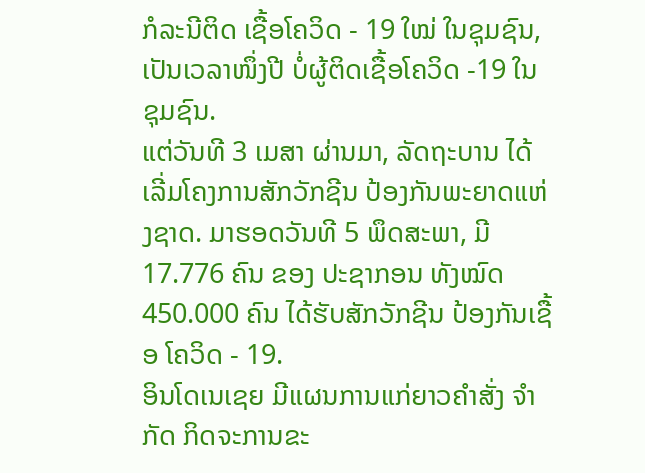ກໍລະນີຕິດ ເຊື້ອໂຄວິດ - 19 ໃໝ່ ໃນຊຸມຊົນ, ເປັນເວລາໜຶ່ງປີ ບໍ່ຜູ້ຕິດເຊື້ອໂຄວິດ -19 ໃນຊຸມຊົນ.
ແຕ່ວັນທີ 3 ເມສາ ຜ່ານມາ, ລັດຖະບານ ໄດ້ເລີ່ມໂຄງການສັກວັກຊີນ ປ້ອງກັນພະຍາດແຫ່ງຊາດ. ມາຮອດວັນທີ 5 ພຶດສະພາ, ມີ 17.776 ຄົນ ຂອງ ປະຊາກອນ ທັງໝົດ 450.000 ຄົນ ໄດ້ຮັບສັກວັກຊີນ ປ້ອງກັນເຊື້ອ ໂຄວິດ - 19.
ອິນໂດເນເຊຍ ມີແຜນການແກ່ຍາວຄຳສັ່ງ ຈຳກັດ ກິດຈະການຂະ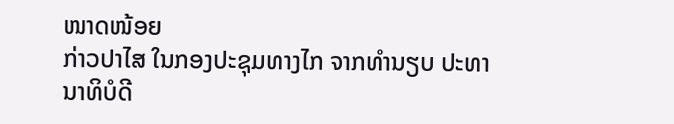ໜາດໜ້ອຍ
ກ່າວປາໄສ ໃນກອງປະຊຸມທາງໄກ ຈາກທຳນຽບ ປະທານາທິບໍດີ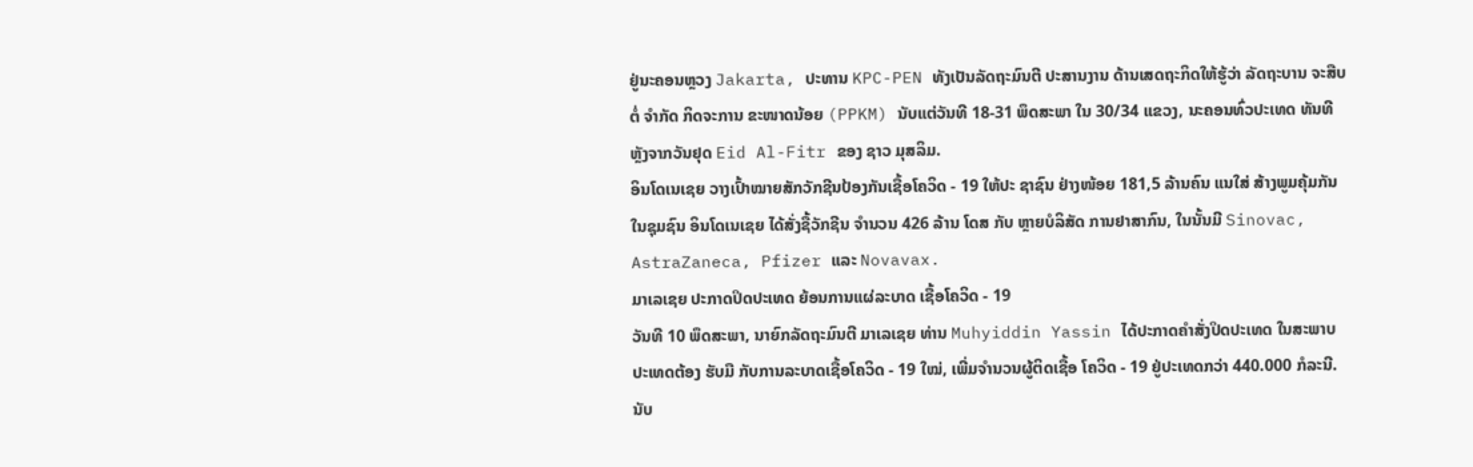ຢູ່ນະຄອນຫຼວງ Jakarta, ປະທານ KPC-PEN ທັງເປັນລັດຖະມົນຕີ ປະສານງານ ດ້ານເສດຖະກິດໃຫ້ຮູ້ວ່າ ລັດຖະບານ ຈະສືບຕໍ່ ຈຳກັດ ກິດຈະການ ຂະໜາດນ້ອຍ (PPKM) ນັບແຕ່ວັນທີ 18-31 ພຶດສະພາ ໃນ 30/34 ແຂວງ, ນະຄອນທົ່ວປະເທດ ທັນທີ ຫຼັງຈາກວັນຢຸດ Eid Al-Fitr ຂອງ ຊາວ ມຸສລິມ.
ອິນໂດເນເຊຍ ວາງເປົ້າໝາຍສັກວັກຊີນປ້ອງກັນເຊື້ອໂຄວິດ - 19 ໃຫ້ປະ ຊາຊົນ ຢ່າງໜ້ອຍ 181,5 ລ້ານຄົນ ແນໃສ່ ສ້າງພູມຄຸ້ມກັນ ໃນຊຸມຊົນ ອິນໂດເນເຊຍ ໄດ້ສັ່ງຊື້ວັກຊີນ ຈຳນວນ 426 ລ້ານ ໂດສ ກັບ ຫຼາຍບໍລິສັດ ການຢາສາກົນ, ໃນນັ້ນມີ Sinovac, AstraZaneca, Pfizer ແລະ Novavax.
ມາເລເຊຍ ປະກາດປິດປະເທດ ຍ້ອນການແຜ່ລະບາດ ເຊື້ອໂຄວິດ - 19
ວັນທີ 10 ພຶດສະພາ, ນາຍົກລັດຖະມົນຕີ ມາເລເຊຍ ທ່ານ Muhyiddin Yassin ໄດ້ປະກາດຄໍາສັ່ງປິດປະເທດ ໃນສະພາບ ປະເທດຕ້ອງ ຮັບມື ກັບການລະບາດເຊື້ອໂຄວິດ - 19 ໃໝ່, ເພີ່ມຈຳນວນຜູ້ຕິດເຊື້ອ ໂຄວິດ - 19 ຢູ່ປະເທດກວ່າ 440.000 ກໍລະນີ.
ນັບ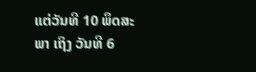ແຕ່ວັນທີ 10 ພຶດສະພາ ເຖິງ ວັນທີ 6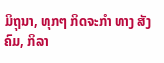ມິຖຸນາ, ທຸກໆ ກິດຈະກໍາ ທາງ ສັງຄົມ, ກິລາ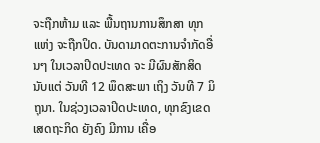ຈະຖືກຫ້າມ ແລະ ພື້ນຖານການສຶກສາ ທຸກແຫ່ງ ຈະຖືກປິດ. ບັນດາມາດຕະການຈຳກັດອື່ນໆ ໃນເວລາປິດປະເທດ ຈະ ມີຜົນສັກສິດ ນັບແຕ່ ວັນທີ 12 ພຶດສະພາ ເຖິງ ວັນທີ 7 ມິຖຸນາ. ໃນຊ່ວງເວລາປິດປະເທດ, ທຸກຂົງເຂດເສດຖະກິດ ຍັງຄົງ ມີການ ເຄື່ອ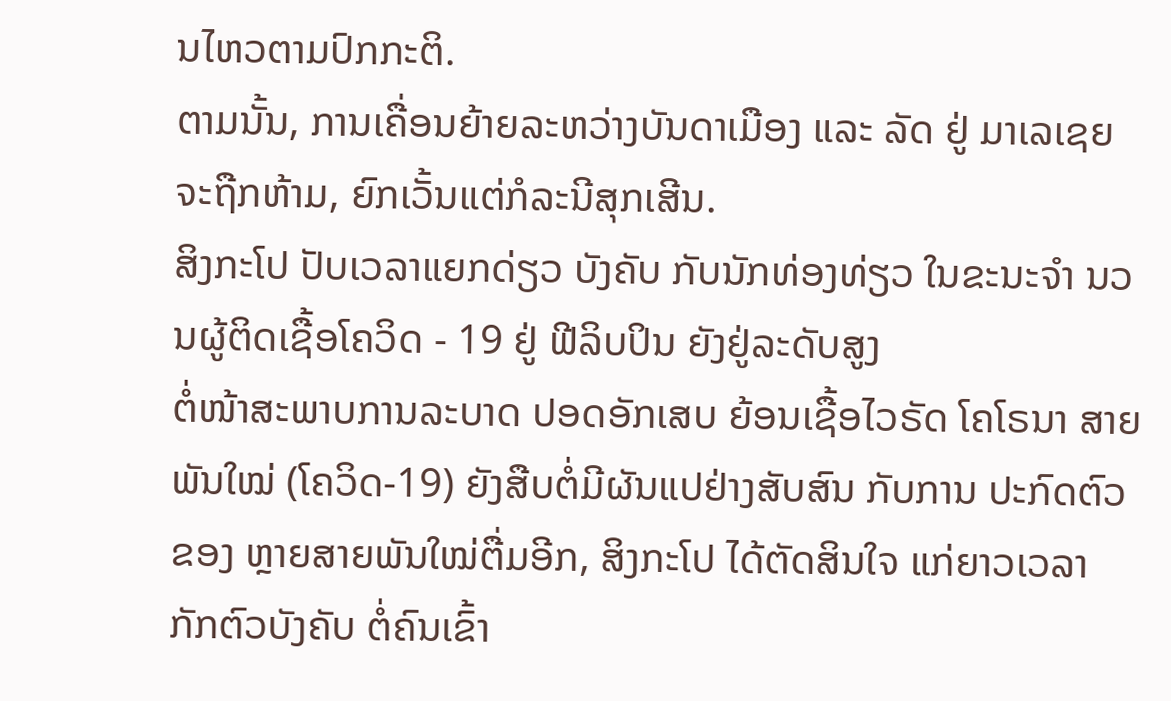ນໄຫວຕາມປົກກະຕິ.
ຕາມນັ້ນ, ການເຄື່ອນຍ້າຍລະຫວ່າງບັນດາເມືອງ ແລະ ລັດ ຢູ່ ມາເລເຊຍ ຈະຖືກຫ້າມ, ຍົກເວັ້ນແຕ່ກໍລະນີສຸກເສີນ.
ສິງກະໂປ ປັບເວລາແຍກດ່ຽວ ບັງຄັບ ກັບນັກທ່ອງທ່ຽວ ໃນຂະນະຈຳ ນວນຜູ້ຕິດເຊື້ອໂຄວິດ - 19 ຢູ່ ຟີລິບປິນ ຍັງຢູ່ລະດັບສູງ
ຕໍ່ໜ້າສະພາບການລະບາດ ປອດອັກເສບ ຍ້ອນເຊື້ອໄວຣັດ ໂຄໂຣນາ ສາຍພັນໃໝ່ (ໂຄວິດ-19) ຍັງສືບຕໍ່ມີຜັນແປຢ່າງສັບສົນ ກັບການ ປະກົດຕົວ ຂອງ ຫຼາຍສາຍພັນໃໝ່ຕື່ມອີກ, ສິງກະໂປ ໄດ້ຕັດສິນໃຈ ແກ່ຍາວເວລາ ກັກຕົວບັງຄັບ ຕໍ່ຄົນເຂົ້າ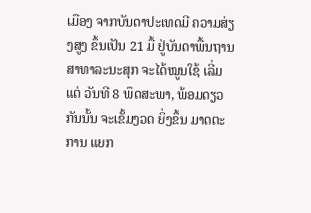ເມືອງ ຈາກບັນດາປະເທດມີ ຄວາມສ່ຽງສູງ ຂຶ້ນເປັນ 21 ມື້ ຢູ່ບັນດາພື້ນຖານສາທາລະນະສຸກ ຈະໄດ້ໝູນໃຊ້ ເລີ່ມແຕ່ ວັນທີ 8 ພຶດສະພາ, ພ້ອມດຽວກັນນັ້ນ ຈະເຂັ້ມງວດ ຍິ່ງຂຶ້ນ ມາດຕະການ ແຍກ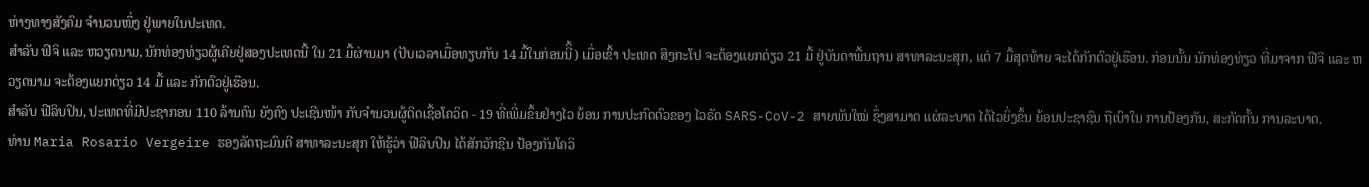ຫ່າງທາງສັງຄົມ ຈຳນວນໜຶ່ງ ຢູ່ພາຍໃນປະເທດ.
ສຳລັບ ຟີຈິ ແລະ ຫວຽດນາມ, ນັກທ່ອງທ່ຽວຜູ້ເຄີຍຢູ່ສອງປະເທດນີ້ ໃນ 21 ມື້ຜ່ານມາ (ປັບເວລາເມື່ອທຽບກັບ 14 ມື້ໃນກ່ອນນີິ້) ເມື່ອເຂົ້າ ປະເທດ ສິງກະໂປ ຈະຕ້ອງແຍກດ່ຽວ 21 ມື້ ຢູ່ບັນດາພື້ນຖານ ສາທາລະນະສຸກ, ແຕ່ 7 ມື້ສຸດທ້າຍ ຈະໄດ້ກັກຕົວຢູ່ເຮືອນ. ກ່ອນນັ້ນ ນັກທ່ອງທ່ຽວ ທີ່ມາຈາກ ຟີຈິ ແລະ ຫວຽດນາມ ຈະຕ້ອງແຍກດ່ຽວ 14 ມື້ ແລະ ກັກຕົວຢູ່ເຮືອນ.
ສຳລັບ ຟີລິບປິນ, ປະເທດທີ່ມີປະຊາກອນ 110 ລ້ານຄົນ ຍັງຄົງ ປະເຊີນໜ້າ ກັບຈຳນວນຜູ້ຕິດເຊື້ອໂຄວິດ - 19 ທີ່ເພີ່ມຂຶ້ນຢ່າງໄວ ຍ້ອນ ການປະກົດຕົວຂອງ ໄວຣັດ SARS-CoV-2 ສາຍພັນໃໝ່ ຊຶ່ງສາມາດ ແຜ່ລະບາດ ໄດ້ໄວຍິ່ງຂຶ້ນ ຍ້ອນປະຊາຊົນ ຖືເບົາໃນ ການປ້ອງກັນ, ສະກັດກັ້ນ ການລະບາດ.
ທ່ານ Maria Rosario Vergeire ຮອງລັດຖະມົນຕີ ສາທາລະນະສຸກ ໃຫ້ຮູ້ວ່າ ຟີລິບປິນ ໄດ້ສັກວັກຊີນ ປ້ອງກັນໂຄວິ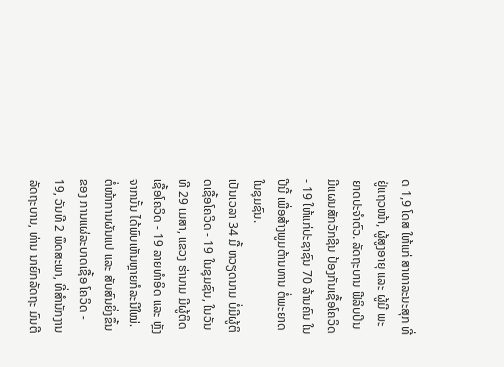ດ 1,9 ໂດສ ໃຫ້ແກ່ ສາທາລະນະສຸກ ທີ່ຢູ່ແຖວໜ້າ, ຜູ້ສູງອາຍຸ ແລະ ຜູ້ມີ ພະຍາດປະຈຳຕົວ. ລັດຖະບານ ຟີລິບປິນ ມີແຜນສັກວັກຊີນ ປ້ອງກັນເຊື້ອໂຄວິດ - 19 ໃຫ້ແກ່ປະຊາຊົນ 70 ລ້ານຄົນ ໃນປີນີ້ ເພື່ອສ້າງພູມຕ້ານທານ ຕໍ່ພະຍາດ ໃນຊຸມຊົນ.
ເປັນເວລາ 34 ມື້ ຫວຽດນາມ ບໍ່ມີຜູ້ຕິດເຊື້ອໂຄວິດ - 19 ໃນຊຸມຊົນ, ໃນວັນທີ 29 ເມສາ, ແຂວງ ຮ່ານາມ ມີຜູ້ຕິດເຊື້ອໂຄວິດ - 19 ລາຍທຳອິດ ແລະ ຫຼັງຈາກນັ້ນ ໄດ້ພົບເຫັນຫຼາຍກໍລະນີໃໝ່.
ຕໍ່ໜ້າການຜັນແປ ແລະ ສັບສົນຍິ່ງຂຶ້ນ ຂອງ ການແຜ່ລະບາດເຊື້ອ ໂຄວິດ - 19, ວັນທີ 2 ພຶດສະພາ, ທີ່ສຳນັກງານລັດຖະບານ, ທ່ານ ນາຍົກລັດຖະ ມົນຕີ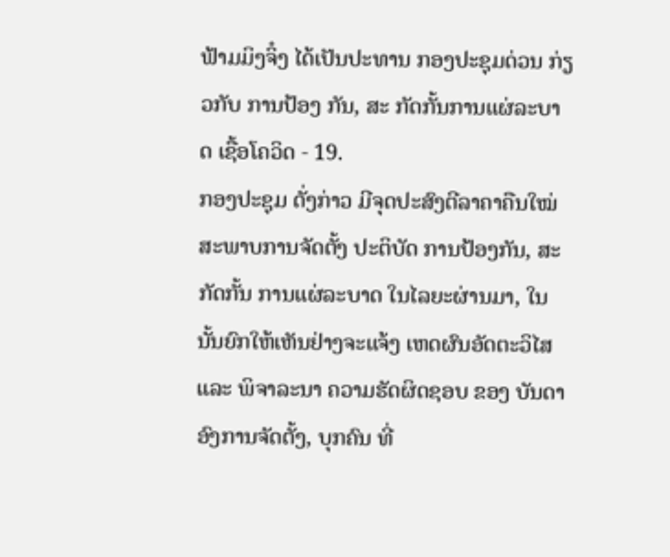ຟ້າມມິງຈິ໋ງ ໄດ້ເປັນປະທານ ກອງປະຊຸມດ່ວນ ກ່ຽວກັບ ການປ້ອງ ກັນ, ສະ ກັດກັ້ນການແຜ່ລະບາດ ເຊື້ອໂຄວິດ - 19.
ກອງປະຊຸມ ດັ່ງກ່າວ ມີຈຸດປະສົງຕີລາຄາຄືນໃໝ່ ສະພາບການຈັດຕັ້ງ ປະຕິບັດ ການປ້ອງກັນ, ສະກັດກັ້ນ ການແຜ່ລະບາດ ໃນໄລຍະຜ່ານມາ, ໃນນັ້ນຍົກໃຫ້ເຫັນຢ່າງຈະແຈ້ງ ເຫດຜົນອັດຕະວິໄສ ແລະ ພິຈາລະນາ ຄວາມຮັດຜິດຊອບ ຂອງ ບັນດາອົງການຈັດຕັ້ງ, ບຸກຄົນ ທີ່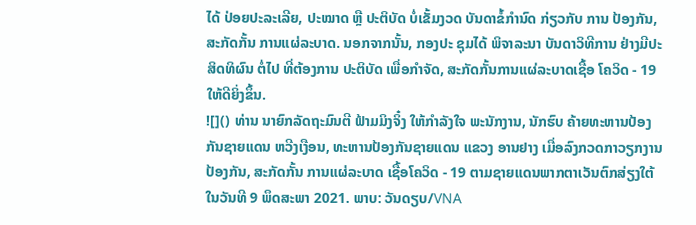ໄດ້ ປ່ອຍປະລະເລີຍ, ປະໝາດ ຫຼື ປະຕິບັດ ບໍ່ເຂັ້ມງວດ ບັນດາຂໍ້ກຳນົດ ກ່ຽວກັບ ການ ປ້ອງກັນ, ສະກັດກັ້ນ ການແຜ່ລະບາດ. ນອກຈາກນັ້ນ, ກອງປະ ຊຸມໄດ້ ພິຈາລະນາ ບັນດາວິທີການ ຢ່າງມີປະສິດທິຜົນ ຕໍ່ໄປ ທີ່ຕ້ອງການ ປະຕິບັດ ເພື່ອກຳຈັດ, ສະກັດກັ້ນການແຜ່ລະບາດເຊື້ອ ໂຄວິດ - 19 ໃຫ້ດີຍິ່ງຂຶ້ນ.
![]() ທ່ານ ນາຍົກລັດຖະມົນຕີ ຟ້າມມິງຈິ໋ງ ໃຫ້ກຳລັງໃຈ ພະນັກງານ, ນັກຮົບ ຄ້າຍທະຫານປ້ອງກັນຊາຍແດນ ຫວີງເງືອນ, ທະຫານປ້ອງກັນຊາຍແດນ ແຂວງ ອານຢາງ ເມື່ອລົງກວດກາວຽກງານປ້ອງກັນ, ສະກັດກັ້ນ ການແຜ່ລະບາດ ເຊື້ອໂຄວິດ - 19 ຕາມຊາຍແດນພາກຕາເວັນຕົກສ່ຽງໃຕ້ ໃນວັນທີ 9 ພຶດສະພາ 2021. ພາບ: ວັນດຽບ/VNA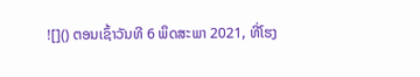![]() ຕອນເຊົ້າວັນທີ 6 ພຶດສະພາ 2021, ທີ່ໂຮງ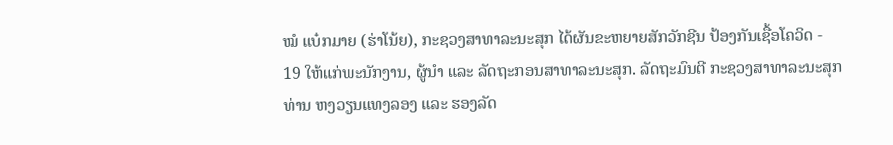ໝໍ ແບ໋ກມາຍ (ຮ່າໂນ້ຍ), ກະຊວງສາທາລະນະສຸກ ໄດ້ຜັນຂະຫຍາຍສັກວັກຊີນ ປ້ອງກັນເຊື້ອໂຄວິດ - 19 ໃຫ້ແກ່ພະນັກງານ, ຜູ້ນຳ ແລະ ລັດຖະກອນສາທາລະນະສຸກ. ລັດຖະມົນຕີ ກະຊວງສາທາລະນະສຸກ ທ່ານ ຫງວຽນແທງລອງ ແລະ ຮອງລັດ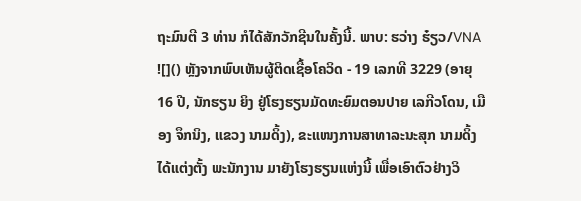ຖະມົນຕີ 3 ທ່ານ ກໍໄດ້ສັກວັກຊີນໃນຄັ້ງນີ້. ພາບ: ຮວ່າງ ຮ໋ຽວ/VNA ![]() ຫຼັງຈາກພົບເຫັນຜູ້ຕິດເຊື້ອໂຄວິດ - 19 ເລກທີ 3229 (ອາຍຸ 16 ປີ, ນັກຮຽນ ຍິງ ຢູ່ໂຮງຮຽນມັດທະຍົມຕອນປາຍ ເລກີວໂດນ, ເມືອງ ຈຶກນິງ, ແຂວງ ນາມດິ້ງ), ຂະແໜງການສາທາລະນະສຸກ ນາມດິ້ງ ໄດ້ແຕ່ງຕັ້ງ ພະນັກງານ ມາຍັງໂຮງຮຽນແຫ່ງນີ້ ເພື່ອເອົາຕົວຢ່າງວິ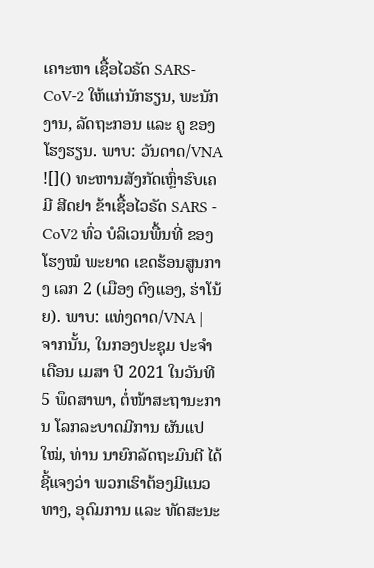ເຄາະຫາ ເຊື້ອໄວຣັດ SARS-CoV-2 ໃຫ້ແກ່ນັກຮຽນ, ພະນັກງານ, ລັດຖະກອນ ແລະ ຄູ ຂອງ ໂຮງຮຽນ. ພາບ: ວັນດາດ/VNA ![]() ທະຫານສັງກັດເຫຼົ່າຮົບເຄມີ ສີດຢາ ຂ້າເຊື້ອໄວຣັດ SARS - CoV2 ທົ່ວ ບໍລິເວນພື້ນທີ່ ຂອງ ໂຮງໝໍ ພະຍາດ ເຂດຮ້ອນສູນກາງ ເລກ 2 (ເມືອງ ດົງແອງ, ຮ່າໂນ້ຍ). ພາບ: ແທ່ງດາດ/VNA |
ຈາກນັ້ນ, ໃນກອງປະຊຸມ ປະຈໍາເດືອນ ເມສາ ປີ 2021 ໃນວັນທີ 5 ພຶດສາພາ, ຕໍ່ໜ້າສະຖານະການ ໂລກລະບາດມີການ ຜັນແປໃໝ່, ທ່ານ ນາຍົກລັດຖະມົນຕີ ໄດ້ຊີ້ແຈງວ່າ ພວກເຮົາຕ້ອງມີແນວທາງ, ອຸດົມການ ແລະ ທັດສະນະ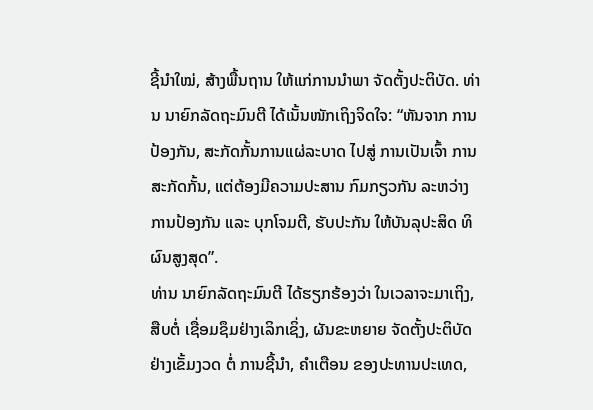ຊີ້ນຳໃໝ່, ສ້າງພື້ນຖານ ໃຫ້ແກ່ການນໍາພາ ຈັດຕັ້ງປະຕິບັດ. ທ່ານ ນາຍົກລັດຖະມົນຕີ ໄດ້ເນັ້ນໜັກເຖິງຈິດໃຈ: “ຫັນຈາກ ການປ້ອງກັນ, ສະກັດກັ້ນການແຜ່ລະບາດ ໄປສູ່ ການເປັນເຈົ້າ ການສະກັດກັ້ນ, ແຕ່ຕ້ອງມີຄວາມປະສານ ກົມກຽວກັນ ລະຫວ່າງ ການປ້ອງກັນ ແລະ ບຸກໂຈມຕີ, ຮັບປະກັນ ໃຫ້ບັນລຸປະສິດ ທິຜົນສູງສຸດ”.
ທ່ານ ນາຍົກລັດຖະມົນຕີ ໄດ້ຮຽກຮ້ອງວ່າ ໃນເວລາຈະມາເຖິງ, ສືບຕໍ່ ເຊື່ອມຊຶມຢ່າງເລິກເຊິ່ງ, ຜັນຂະຫຍາຍ ຈັດຕັ້ງປະຕິບັດ ຢ່າງເຂັ້ມງວດ ຕໍ່ ການຊີ້ນຳ, ຄໍາເຕືອນ ຂອງປະທານປະເທດ,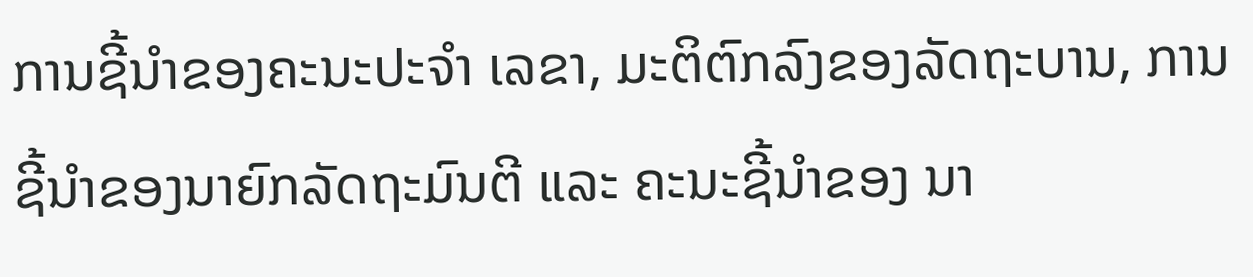ການຊີ້ນຳຂອງຄະນະປະຈຳ ເລຂາ, ມະຕິຕົກລົງຂອງລັດຖະບານ, ການຊີ້ນຳຂອງນາຍົກລັດຖະມົນຕີ ແລະ ຄະນະຊີ້ນຳຂອງ ນາ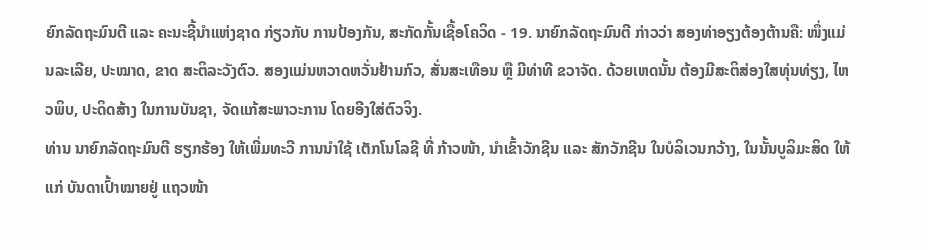ຍົກລັດຖະມົນຕີ ແລະ ຄະນະຊີ້ນຳແຫ່ງຊາດ ກ່ຽວກັບ ການປ້ອງກັນ, ສະກັດກັ້ນເຊື້ອໂຄວິດ - 19. ນາຍົກລັດຖະມົນຕີ ກ່າວວ່າ ສອງທ່າອຽງຕ້ອງຕ້ານຄື: ໜຶ່ງແມ່ນລະເລີຍ, ປະໝາດ, ຂາດ ສະຕິລະວັງຕົວ. ສອງແມ່ນຫວາດຫວັ່ນຢ້ານກົວ, ສັ່ນສະເທືອນ ຫຼື ມີທ່າທີ ຂວາຈັດ. ດ້ວຍເຫດນັ້ນ ຕ້ອງມີສະຕິສ່ອງໃສທຸ່ນທ່ຽງ, ໄຫວພິບ, ປະດິດສ້າງ ໃນການບັນຊາ, ຈັດແກ້ສະພາວະການ ໂດຍອີງໃສ່ຕົວຈິງ.
ທ່ານ ນາຍົກລັດຖະມົນຕີ ຮຽກຮ້ອງ ໃຫ້ເພີ່ມທະວີ ການນຳໃຊ້ ເຕັກໂນໂລຊີ ທີ່ ກ້າວໜ້າ, ນຳເຂົ້າວັກຊີນ ແລະ ສັກວັກຊີນ ໃນບໍລິເວນກວ້າງ, ໃນນັ້ນບູລິມະສິດ ໃຫ້ແກ່ ບັນດາເປົ້າໝາຍຢູ່ ແຖວໜ້າ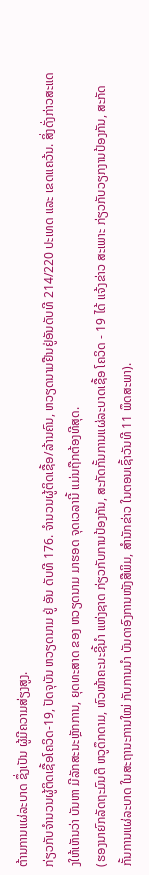ຕ້ານການແຜ່ລະບາດ ຊຶ່ງເປັນ ຜູ້ມີຄວາມສ່ຽງສູງ.
ກ່ຽວກັບຈຳນວນຜູ້ຕິດເຊື້ອໂຄວິດ-19, ປັດຈຸບັນ ຫວຽດນາມ ຢູ່ ອັນ ດັບທີ 176. ຈຳນວນຜູ້ຕິດເຊື້ອ/ລ້ານຄົນ, ຫວຽດນາມຢືນຢູ່ອັນດັບທີ 214/220 ປະເທດ ແລະ ເຂດແຄວ້ນ. ສິ່ງດັ່ງກ່າວສະແດງໃຫ້ເຫັນວ່າ ບັນຫາ ມີລັກສະນະຫຼັກການ, ຍຸດທະສາດ ຂອງ ຫວຽດນາມ ມາຮອດ ຈຸດເວລານີ້ ແມ່ນຖືກຕ້ອງທີສຸດ.
(ຮອງນາຍົກລັດຖະມົນຕີ ຫວູດຶກດາມ, ຫົວໜ້າຄະນະຊີ້ນຳ ແຫ່ງຊາດ ກ່ຽວກັບການປ້ອງກັນ, ສະກັດກັ້ນການແຜ່ລະບາດເຊື້ອ ໂຄວິດ - 19 ໄດ້ ແຈ້ງຂ່າວ ສະເພາະ ກ່ຽວກັບວຽກງານປ້ອງກັນ, ສະກັດກັ້ນການແຜ່ລະບາດ ໃນສະຖານະການໃໝ່ ກັບການນຳ ບັນດາອົງການໜັງສືພິມ, ສຳນັກຂ່າວ ໃນຕອນເຊົ້າວັນທີ 11 ພຶດສະພາ).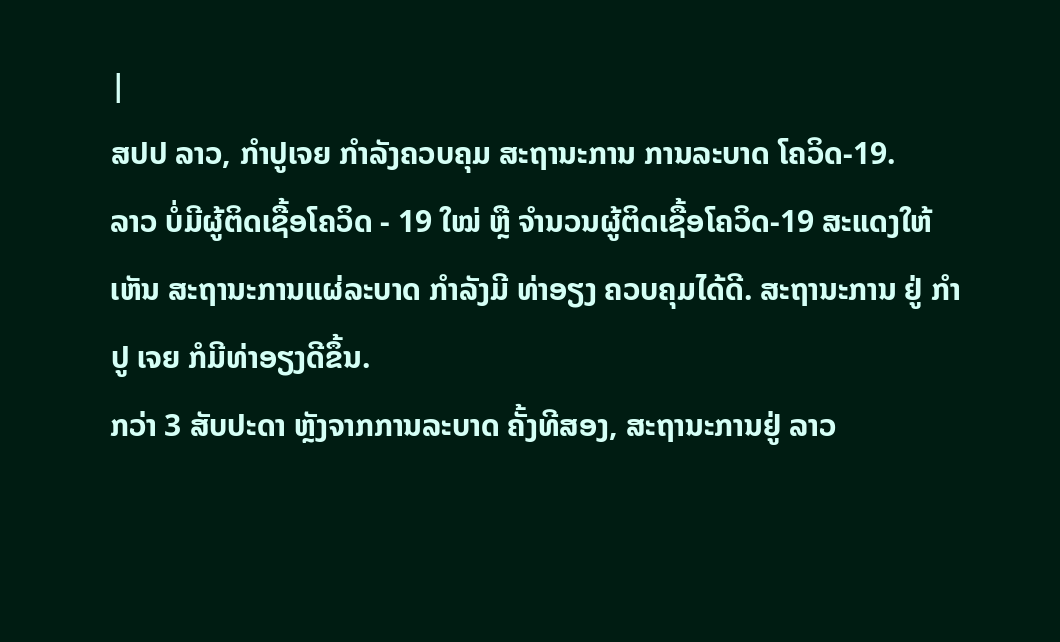|
ສປປ ລາວ, ກຳປູເຈຍ ກໍາລັງຄວບຄຸມ ສະຖານະການ ການລະບາດ ໂຄວິດ-19.
ລາວ ບໍ່ມີຜູ້ຕິດເຊື້ອໂຄວິດ - 19 ໃໝ່ ຫຼື ຈໍານວນຜູ້ຕິດເຊື້ອໂຄວິດ-19 ສະແດງໃຫ້ເຫັນ ສະຖານະການແຜ່ລະບາດ ກຳລັງມີ ທ່າອຽງ ຄວບຄຸມໄດ້ດີ. ສະຖານະການ ຢູ່ ກຳປູ ເຈຍ ກໍມີທ່າອຽງດີຂຶ້ນ.
ກວ່າ 3 ສັບປະດາ ຫຼັງຈາກການລະບາດ ຄັ້ງທີສອງ, ສະຖານະການຢູ່ ລາວ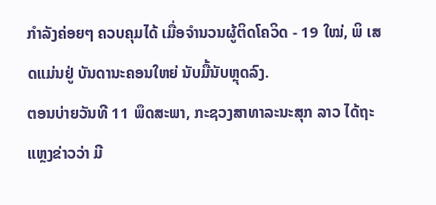ກຳລັງຄ່ອຍໆ ຄວບຄຸມໄດ້ ເມື່ອຈຳນວນຜູ້ຕິດໂຄວິດ - 19 ໃໝ່, ພິ ເສດແມ່ນຢູ່ ບັນດານະຄອນໃຫຍ່ ນັບມື້ນັບຫຼຸດລົງ.
ຕອນບ່າຍວັນທີ 11 ພຶດສະພາ, ກະຊວງສາທາລະນະສຸກ ລາວ ໄດ້ຖະ ແຫຼງຂ່າວວ່າ ມີ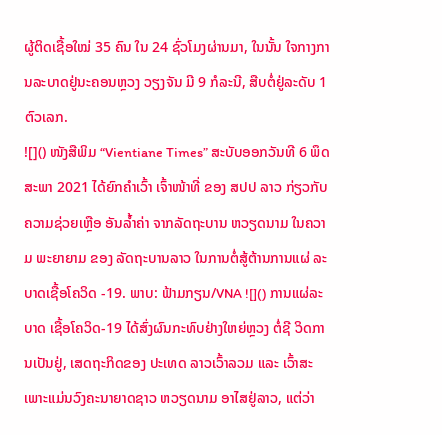ຜູ້ຕິດເຊື້ອໃໝ່ 35 ຄົນ ໃນ 24 ຊົ່ວໂມງຜ່ານມາ, ໃນນັ້ນ ໃຈກາງການລະບາດຢູ່ນະຄອນຫຼວງ ວຽງຈັນ ມີ 9 ກໍລະນີ, ສືບຕໍ່ຢູ່ລະດັບ 1 ຕົວເລກ.
![]() ໜັງສືພິມ “Vientiane Times” ສະບັບອອກວັນທີ 6 ພຶດສະພາ 2021 ໄດ້ຍົກຄຳເວົ້າ ເຈົ້າໜ້າທີ່ ຂອງ ສປປ ລາວ ກ່ຽວກັບ ຄວາມຊ່ວຍເຫຼືອ ອັນລໍ້າຄ່າ ຈາກລັດຖະບານ ຫວຽດນາມ ໃນຄວາມ ພະຍາຍາມ ຂອງ ລັດຖະບານລາວ ໃນການຕໍ່ສູ້ຕ້ານການແຜ່ ລະບາດເຊື້ອໂຄວິດ -19. ພາບ: ຟ້າມກຽນ/VNA ![]() ການແຜ່ລະບາດ ເຊື້ອໂຄວິດ-19 ໄດ້ສົ່ງຜົນກະທົບຢ່າງໃຫຍ່ຫຼວງ ຕໍ່ຊີ ວິດການເປັນຢູ່, ເສດຖະກິດຂອງ ປະເທດ ລາວເວົ້າລວມ ແລະ ເວົ້າສະເພາະແມ່ນວົງຄະນາຍາດຊາວ ຫວຽດນາມ ອາໄສຢູ່ລາວ, ແຕ່ວ່າ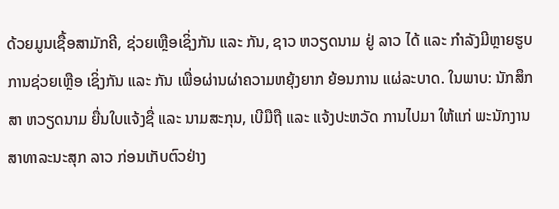ດ້ວຍມູນເຊື້ອສາມັກຄີ, ຊ່ວຍເຫຼືອເຊິ່ງກັນ ແລະ ກັນ, ຊາວ ຫວຽດນາມ ຢູ່ ລາວ ໄດ້ ແລະ ກຳລັງມີຫຼາຍຮູບການຊ່ວຍເຫຼືອ ເຊິ່ງກັນ ແລະ ກັນ ເພື່ອຜ່ານຜ່າຄວາມຫຍຸ້ງຍາກ ຍ້ອນການ ແຜ່ລະບາດ. ໃນພາບ: ນັກສຶກສາ ຫວຽດນາມ ຍື່ນໃບແຈ້ງຊື່ ແລະ ນາມສະກຸນ, ເບີມືຖື ແລະ ແຈ້ງປະຫວັດ ການໄປມາ ໃຫ້ແກ່ ພະນັກງານສາທາລະນະສຸກ ລາວ ກ່ອນເກັບຕົວຢ່າງ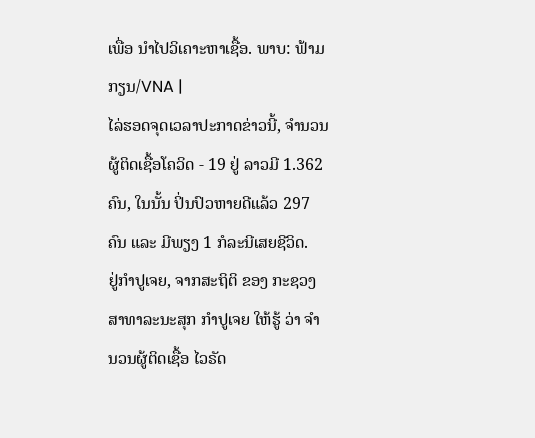ເພື່ອ ນໍາໄປວິເຄາະຫາເຊື້ອ. ພາບ: ຟ້າມກຽນ/VNA |
ໄລ່ຮອດຈຸດເວລາປະກາດຂ່າວນີ້, ຈຳນວນຜູ້ຕິດເຊື້ອໂຄວິດ - 19 ຢູ່ ລາວມີ 1.362 ຄົນ, ໃນນັ້ນ ປິ່ນປົວຫາຍດີແລ້ວ 297 ຄົນ ແລະ ມີພຽງ 1 ກໍລະນີເສຍຊີວິດ.
ຢູ່ກຳປູເຈຍ, ຈາກສະຖິຕິ ຂອງ ກະຊວງສາທາລະນະສຸກ ກຳປູເຈຍ ໃຫ້ຮູ້ ວ່າ ຈຳນວນຜູ້ຕິດເຊື້ອ ໄວຣັດ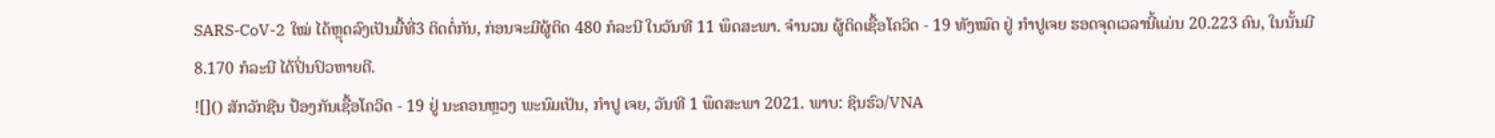SARS-CoV-2 ໃໝ່ ໄດ້ຫຼຸດລົງເປັນມື້ທີ່3 ຕິດຕໍ່ກັນ, ກ່ອນຈະມີຜູ້ຕິດ 480 ກໍລະນີ ໃນວັນທີ 11 ພຶດສະພາ. ຈຳນວນ ຜູ້ຕິດເຊື້ອໂຄວິດ - 19 ທັງໝົດ ຢູ່ ກຳປູເຈຍ ຮອດຈຸດເວລານີ້ແມ່ນ 20.223 ຄົນ, ໃນນັ້ນມີ 8.170 ກໍລະນີ ໄດ້ປິ່ນປົວຫາຍດີ.
![]() ສັກວັກຊີນ ປ້ອງກັນເຊື້ອໂຄວິດ - 19 ຢູ່ ນະຄອນຫຼວງ ພະນົມເປັນ, ກຳປູ ເຈຍ, ວັນທີ 1 ພຶດສະພາ 2021. ພາບ: ຊິນຮົວ/VNA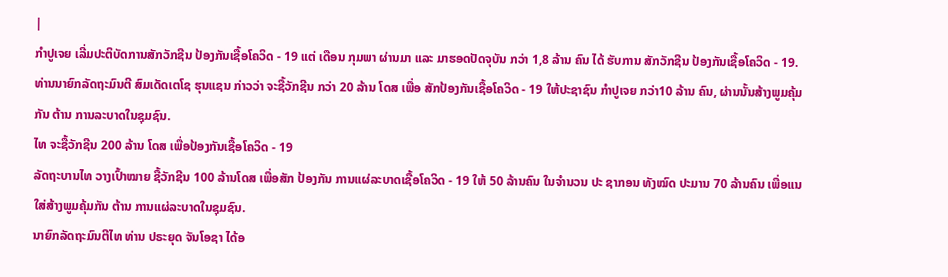|
ກຳປູເຈຍ ເລີ່ມປະຕິບັດການສັກວັກຊີນ ປ້ອງກັນເຊື້ອໂຄວິດ - 19 ແຕ່ ເດືອນ ກຸມພາ ຜ່ານມາ ແລະ ມາຮອດປັດຈຸບັນ ກວ່າ 1,8 ລ້ານ ຄົນ ໄດ້ ຮັບການ ສັກວັກຊີນ ປ້ອງກັນເຊື້ອໂຄວິດ - 19. ທ່ານນາຍົກລັດຖະມົນຕີ ສົມເດັດເຕໂຊ ຮຸນແຊນ ກ່າວວ່າ ຈະຊື້ວັກຊີນ ກວ່າ 20 ລ້ານ ໂດສ ເພື່ອ ສັກປ້ອງກັນເຊື້ອໂຄວິດ - 19 ໃຫ້ປະຊາຊົນ ກໍາປູເຈຍ ກວ່າ10 ລ້ານ ຄົນ, ຜ່ານນັ້ນສ້າງພູມຄຸ້ມກັນ ຕ້ານ ການລະບາດໃນຊຸມຊົນ.
ໄທ ຈະຊື້ວັກຊີນ 200 ລ້ານ ໂດສ ເພື່ອປ້ອງກັນເຊື້ອໂຄວິດ - 19
ລັດຖະບານໄທ ວາງເປົ້າໝາຍ ຊື້ວັກຊີນ 100 ລ້ານໂດສ ເພື່ອສັກ ປ້ອງກັນ ການແຜ່ລະບາດເຊື້ອໂຄວິດ - 19 ໃຫ້ 50 ລ້ານຄົນ ໃນຈຳນວນ ປະ ຊາກອນ ທັງໝົດ ປະມານ 70 ລ້ານຄົນ ເພື່ອແນໃສ່ສ້າງພູມຄຸ້ມກັນ ຕ້ານ ການແຜ່ລະບາດໃນຊຸມຊົນ.
ນາຍົກລັດຖະມົນຕີໄທ ທ່ານ ປຣະຍຸດ ຈັນໂອຊາ ໄດ້ອ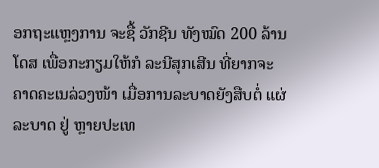ອກຖະແຫຼງການ ຈະຊື້ ວັກຊີນ ທັງໝົດ 200 ລ້ານໂດສ ເພື່ອກະກຽມໃຫ້ກໍ ລະນີສຸກເສີນ ທີ່ຍາກຈະ ຄາດຄະເນລ່ວງໜ້າ ເມື່ອການລະບາດຍັງສືບຕໍ່ ແຜ່ລະບາດ ຢູ່ ຫຼາຍປະເທ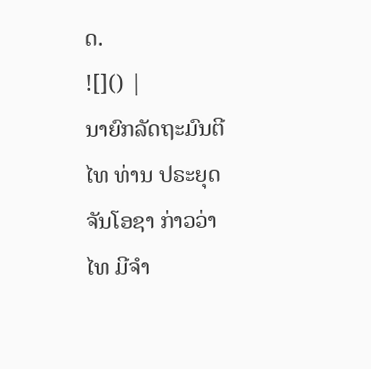ດ.
![]() |
ນາຍົກລັດຖະມົນຕີໄທ ທ່ານ ປຣະຍຸດ ຈັນໂອຊາ ກ່າວວ່າ ໄທ ມີຈຳ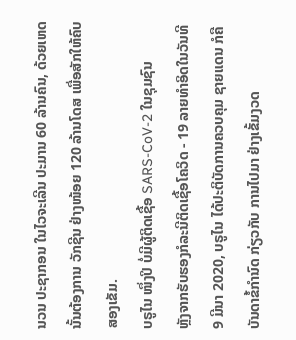ນວນ ປະຊາກອນ ໃນໄວຈະເລີນ ປະມານ 60 ລ້ານຄົນ, ດ້ວຍເຫດນັ້ນຕ້ອງການ ວັກຊີນ ຢ່າງໜ້ອຍ 120 ລ້ານໂດສ ເພື່ອສັກໃຫ້ຄົບ ສອງເຂັມ.
ບຣູໄນ ໜຶ່ງປິ ບໍ່ມີຜູ້ຕິດເຊື້ອ SARS-CoV-2 ໃນຊຸມຊົນ
ຫຼັງຈາກຮັບຮອງກໍລະນີຕິດເຊື້ອໂຄວິດ - 19 ລາຍທຳອິດໃນວັນທີ 9 ມີນາ 2020, ບຣູໄນ ໄດ້ປະຕິບັດການຄວບຄຸມ ຊາຍແດນ ກໍຄືບັນດາຂໍ້ກຳນົດ ກ່ຽວກັບ ການໄປມາ ຢ່າງເຂັ້ມງວດ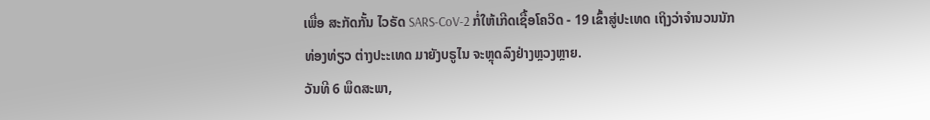ເພື່ອ ສະກັດກັ້ນ ໄວຣັດ SARS-CoV-2 ກໍ່ໃຫ້ເກີດເຊື້ອໂຄວິດ - 19 ເຂົ້າສູ່ປະເທດ ເຖິງວ່າຈຳນວນນັກ ທ່ອງທ່ຽວ ຕ່າງປະະເທດ ມາຍັງບຣູໄນ ຈະຫຼຸດລົງຢ່າງຫຼວງຫຼາຍ.
ວັນທີ 6 ພຶດສະພາ,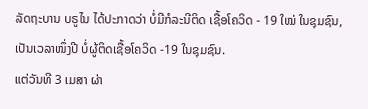ລັດຖະບານ ບຣູໄນ ໄດ້ປະກາດວ່າ ບໍ່ມີກໍລະນີຕິດ ເຊື້ອໂຄວິດ - 19 ໃໝ່ ໃນຊຸມຊົນ, ເປັນເວລາໜຶ່ງປີ ບໍ່ຜູ້ຕິດເຊື້ອໂຄວິດ -19 ໃນຊຸມຊົນ.
ແຕ່ວັນທີ 3 ເມສາ ຜ່າ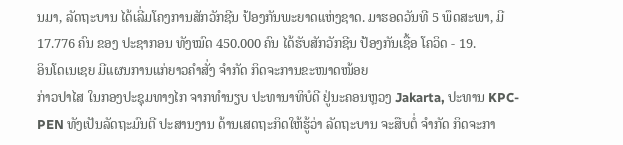ນມາ, ລັດຖະບານ ໄດ້ເລີ່ມໂຄງການສັກວັກຊີນ ປ້ອງກັນພະຍາດແຫ່ງຊາດ. ມາຮອດວັນທີ 5 ພຶດສະພາ, ມີ 17.776 ຄົນ ຂອງ ປະຊາກອນ ທັງໝົດ 450.000 ຄົນ ໄດ້ຮັບສັກວັກຊີນ ປ້ອງກັນເຊື້ອ ໂຄວິດ - 19.
ອິນໂດເນເຊຍ ມີແຜນການແກ່ຍາວຄຳສັ່ງ ຈຳກັດ ກິດຈະການຂະໜາດໜ້ອຍ
ກ່າວປາໄສ ໃນກອງປະຊຸມທາງໄກ ຈາກທຳນຽບ ປະທານາທິບໍດີ ຢູ່ນະຄອນຫຼວງ Jakarta, ປະທານ KPC-PEN ທັງເປັນລັດຖະມົນຕີ ປະສານງານ ດ້ານເສດຖະກິດໃຫ້ຮູ້ວ່າ ລັດຖະບານ ຈະສືບຕໍ່ ຈຳກັດ ກິດຈະກາ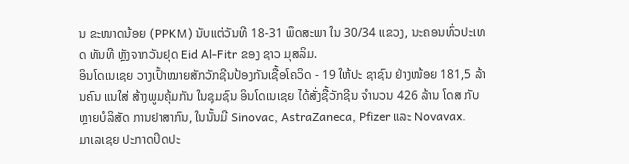ນ ຂະໜາດນ້ອຍ (PPKM) ນັບແຕ່ວັນທີ 18-31 ພຶດສະພາ ໃນ 30/34 ແຂວງ, ນະຄອນທົ່ວປະເທດ ທັນທີ ຫຼັງຈາກວັນຢຸດ Eid Al-Fitr ຂອງ ຊາວ ມຸສລິມ.
ອິນໂດເນເຊຍ ວາງເປົ້າໝາຍສັກວັກຊີນປ້ອງກັນເຊື້ອໂຄວິດ - 19 ໃຫ້ປະ ຊາຊົນ ຢ່າງໜ້ອຍ 181,5 ລ້ານຄົນ ແນໃສ່ ສ້າງພູມຄຸ້ມກັນ ໃນຊຸມຊົນ ອິນໂດເນເຊຍ ໄດ້ສັ່ງຊື້ວັກຊີນ ຈຳນວນ 426 ລ້ານ ໂດສ ກັບ ຫຼາຍບໍລິສັດ ການຢາສາກົນ, ໃນນັ້ນມີ Sinovac, AstraZaneca, Pfizer ແລະ Novavax.
ມາເລເຊຍ ປະກາດປິດປະ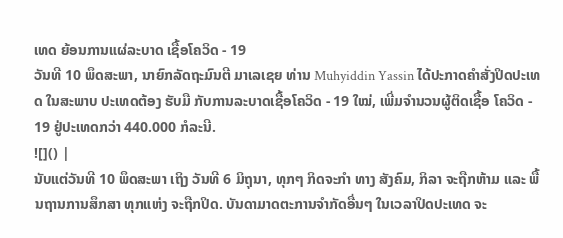ເທດ ຍ້ອນການແຜ່ລະບາດ ເຊື້ອໂຄວິດ - 19
ວັນທີ 10 ພຶດສະພາ, ນາຍົກລັດຖະມົນຕີ ມາເລເຊຍ ທ່ານ Muhyiddin Yassin ໄດ້ປະກາດຄໍາສັ່ງປິດປະເທດ ໃນສະພາບ ປະເທດຕ້ອງ ຮັບມື ກັບການລະບາດເຊື້ອໂຄວິດ - 19 ໃໝ່, ເພີ່ມຈຳນວນຜູ້ຕິດເຊື້ອ ໂຄວິດ - 19 ຢູ່ປະເທດກວ່າ 440.000 ກໍລະນີ.
![]() |
ນັບແຕ່ວັນທີ 10 ພຶດສະພາ ເຖິງ ວັນທີ 6 ມິຖຸນາ, ທຸກໆ ກິດຈະກໍາ ທາງ ສັງຄົມ, ກິລາ ຈະຖືກຫ້າມ ແລະ ພື້ນຖານການສຶກສາ ທຸກແຫ່ງ ຈະຖືກປິດ. ບັນດາມາດຕະການຈຳກັດອື່ນໆ ໃນເວລາປິດປະເທດ ຈະ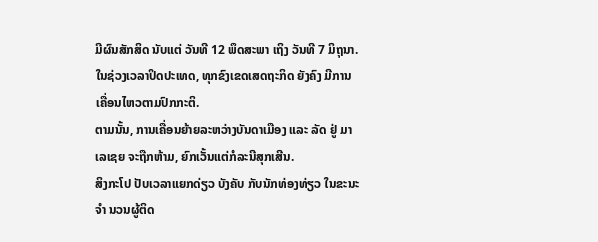ມີຜົນສັກສິດ ນັບແຕ່ ວັນທີ 12 ພຶດສະພາ ເຖິງ ວັນທີ 7 ມິຖຸນາ. ໃນຊ່ວງເວລາປິດປະເທດ, ທຸກຂົງເຂດເສດຖະກິດ ຍັງຄົງ ມີການ ເຄື່ອນໄຫວຕາມປົກກະຕິ.
ຕາມນັ້ນ, ການເຄື່ອນຍ້າຍລະຫວ່າງບັນດາເມືອງ ແລະ ລັດ ຢູ່ ມາເລເຊຍ ຈະຖືກຫ້າມ, ຍົກເວັ້ນແຕ່ກໍລະນີສຸກເສີນ.
ສິງກະໂປ ປັບເວລາແຍກດ່ຽວ ບັງຄັບ ກັບນັກທ່ອງທ່ຽວ ໃນຂະນະຈຳ ນວນຜູ້ຕິດ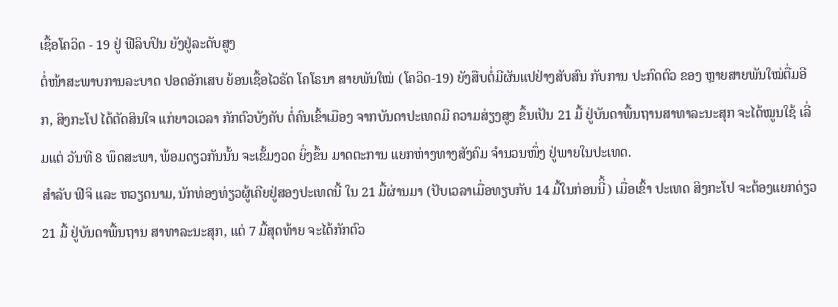ເຊື້ອໂຄວິດ - 19 ຢູ່ ຟີລິບປິນ ຍັງຢູ່ລະດັບສູງ
ຕໍ່ໜ້າສະພາບການລະບາດ ປອດອັກເສບ ຍ້ອນເຊື້ອໄວຣັດ ໂຄໂຣນາ ສາຍພັນໃໝ່ (ໂຄວິດ-19) ຍັງສືບຕໍ່ມີຜັນແປຢ່າງສັບສົນ ກັບການ ປະກົດຕົວ ຂອງ ຫຼາຍສາຍພັນໃໝ່ຕື່ມອີກ, ສິງກະໂປ ໄດ້ຕັດສິນໃຈ ແກ່ຍາວເວລາ ກັກຕົວບັງຄັບ ຕໍ່ຄົນເຂົ້າເມືອງ ຈາກບັນດາປະເທດມີ ຄວາມສ່ຽງສູງ ຂຶ້ນເປັນ 21 ມື້ ຢູ່ບັນດາພື້ນຖານສາທາລະນະສຸກ ຈະໄດ້ໝູນໃຊ້ ເລີ່ມແຕ່ ວັນທີ 8 ພຶດສະພາ, ພ້ອມດຽວກັນນັ້ນ ຈະເຂັ້ມງວດ ຍິ່ງຂຶ້ນ ມາດຕະການ ແຍກຫ່າງທາງສັງຄົມ ຈຳນວນໜຶ່ງ ຢູ່ພາຍໃນປະເທດ.
ສຳລັບ ຟີຈິ ແລະ ຫວຽດນາມ, ນັກທ່ອງທ່ຽວຜູ້ເຄີຍຢູ່ສອງປະເທດນີ້ ໃນ 21 ມື້ຜ່ານມາ (ປັບເວລາເມື່ອທຽບກັບ 14 ມື້ໃນກ່ອນນີິ້) ເມື່ອເຂົ້າ ປະເທດ ສິງກະໂປ ຈະຕ້ອງແຍກດ່ຽວ 21 ມື້ ຢູ່ບັນດາພື້ນຖານ ສາທາລະນະສຸກ, ແຕ່ 7 ມື້ສຸດທ້າຍ ຈະໄດ້ກັກຕົວ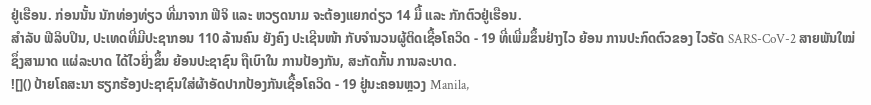ຢູ່ເຮືອນ. ກ່ອນນັ້ນ ນັກທ່ອງທ່ຽວ ທີ່ມາຈາກ ຟີຈິ ແລະ ຫວຽດນາມ ຈະຕ້ອງແຍກດ່ຽວ 14 ມື້ ແລະ ກັກຕົວຢູ່ເຮືອນ.
ສຳລັບ ຟີລິບປິນ, ປະເທດທີ່ມີປະຊາກອນ 110 ລ້ານຄົນ ຍັງຄົງ ປະເຊີນໜ້າ ກັບຈຳນວນຜູ້ຕິດເຊື້ອໂຄວິດ - 19 ທີ່ເພີ່ມຂຶ້ນຢ່າງໄວ ຍ້ອນ ການປະກົດຕົວຂອງ ໄວຣັດ SARS-CoV-2 ສາຍພັນໃໝ່ ຊຶ່ງສາມາດ ແຜ່ລະບາດ ໄດ້ໄວຍິ່ງຂຶ້ນ ຍ້ອນປະຊາຊົນ ຖືເບົາໃນ ການປ້ອງກັນ, ສະກັດກັ້ນ ການລະບາດ.
![]() ປ້າຍໂຄສະນາ ຮຽກຮ້ອງປະຊາຊົນໃສ່ຜ້າອັດປາກປ້ອງກັນເຊື້ອໂຄວິດ - 19 ຢູ່ນະຄອນຫຼວງ Manila,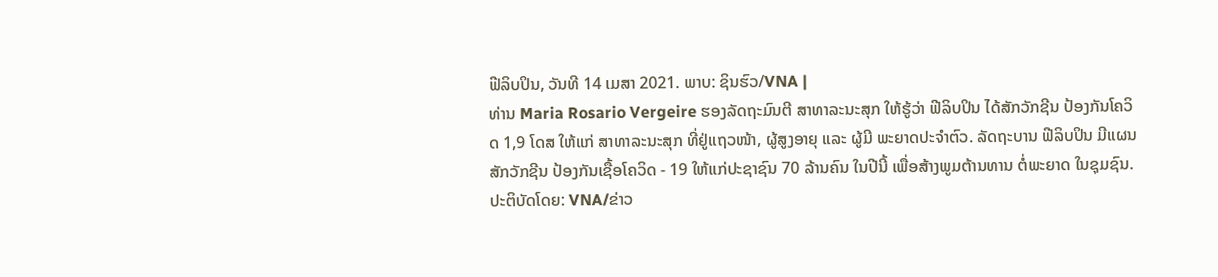ຟີລິບປິນ, ວັນທີ 14 ເມສາ 2021. ພາບ: ຊິນຮົວ/VNA |
ທ່ານ Maria Rosario Vergeire ຮອງລັດຖະມົນຕີ ສາທາລະນະສຸກ ໃຫ້ຮູ້ວ່າ ຟີລິບປິນ ໄດ້ສັກວັກຊີນ ປ້ອງກັນໂຄວິດ 1,9 ໂດສ ໃຫ້ແກ່ ສາທາລະນະສຸກ ທີ່ຢູ່ແຖວໜ້າ, ຜູ້ສູງອາຍຸ ແລະ ຜູ້ມີ ພະຍາດປະຈຳຕົວ. ລັດຖະບານ ຟີລິບປິນ ມີແຜນສັກວັກຊີນ ປ້ອງກັນເຊື້ອໂຄວິດ - 19 ໃຫ້ແກ່ປະຊາຊົນ 70 ລ້ານຄົນ ໃນປີນີ້ ເພື່ອສ້າງພູມຕ້ານທານ ຕໍ່ພະຍາດ ໃນຊຸມຊົນ.
ປະຕິບັດໂດຍ: VNA/ຂ່າວ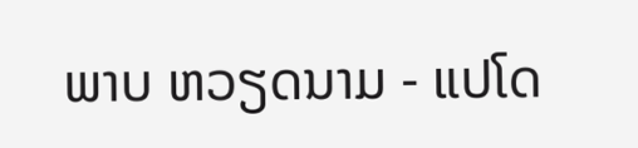ພາບ ຫວຽດນາມ - ແປໂດ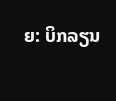ຍ: ບິກລຽນ